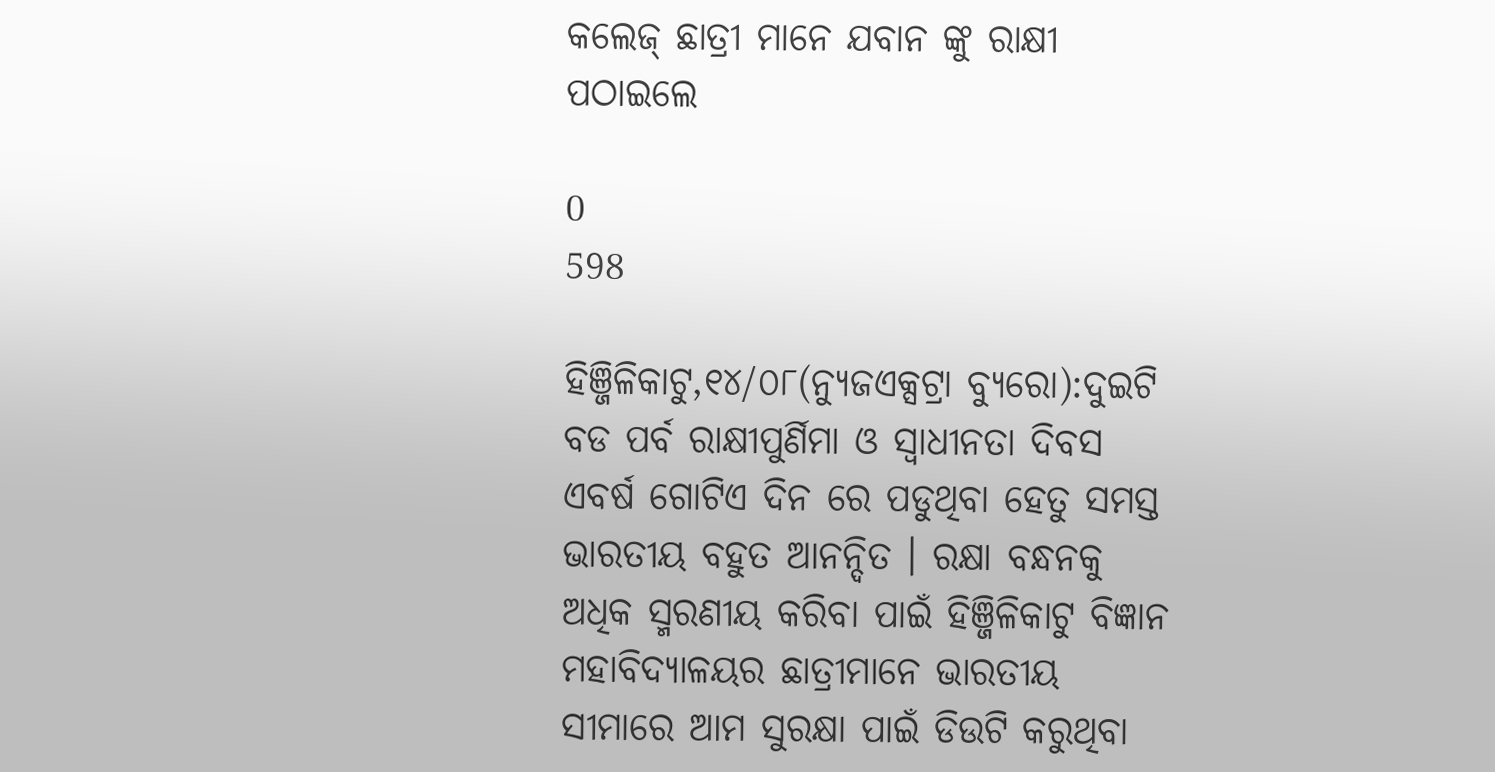କଲେଜ୍ ଛାତ୍ରୀ ମାନେ ଯବାନ ଙ୍କୁ ରାକ୍ଷୀ ପଠାଇଲେ

0
598

ହିଞ୍ଜିଳିକାଟୁ,୧୪/୦୮(ନ୍ୟୁଜଏକ୍ସଟ୍ରା ବ୍ୟୁରୋ):ଦୁଇଟି ବଡ ପର୍ବ ରାକ୍ଷୀପୁର୍ଣିମା ଓ ସ୍ୱାଧୀନତା ଦିବସ ଏବର୍ଷ ଗୋଟିଏ ଦିନ ରେ ପଡୁଥିବା ହେତୁ ସମସ୍ତ ଭାରତୀୟ ବହୁତ ଆନନ୍ଦିତ । ରକ୍ଷା ବନ୍ଧନକୁ ଅଧିକ ସ୍ମରଣୀୟ କରିବା ପାଇଁ ହିଞ୍ଜିଳିକାଟୁ ବିଜ୍ଞାନ ମହାବିଦ୍ୟାଳୟର ଛାତ୍ରୀମାନେ ଭାରତୀୟ ସୀମାରେ ଆମ ସୁରକ୍ଷା ପାଇଁ ଡିଉଟି କରୁଥିବା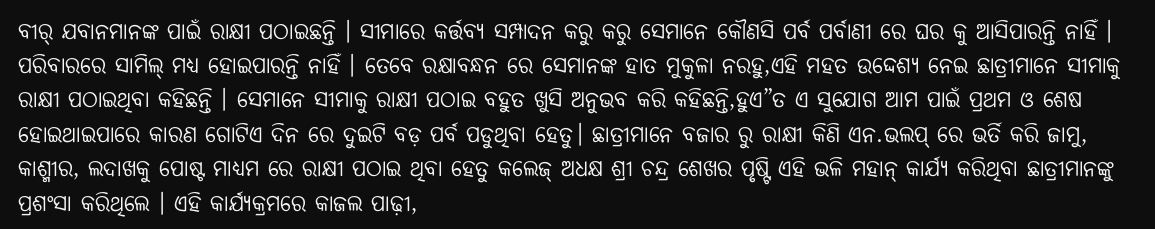ବୀର୍ ଯବାନମାନଙ୍କ ପାଇଁ ରାକ୍ଷୀ ପଠାଇଛନ୍ତି । ସୀମାରେ କର୍ତ୍ତବ୍ୟ ସମ୍ପାଦନ କରୁ କରୁ ସେମାନେ କୌଣସି ପର୍ବ ପର୍ବାଣୀ ରେ ଘର କୁ ଆସିପାରନ୍ତି ନାହିଁ । ପରିବାରରେ ସାମିଲ୍ ମଧ୍ୟ ହୋଇପାରନ୍ତି ନାହିଁ । ତେବେ ରକ୍ଷାବନ୍ଧନ ରେ ସେମାନଙ୍କ ହାତ ମୁକୁଳା ନରହୁ,ଏହି ମହତ ଉଦ୍ଦେଶ୍ୟ ନେଇ ଛାତ୍ରୀମାନେ ସୀମାକୁ ରାକ୍ଷୀ ପଠାଇଥିବା କହିଛନ୍ତି । ସେମାନେ ସୀମାକୁ ରାକ୍ଷୀ ପଠାଇ ବହୁତ ଖୁସି ଅନୁଭବ କରି କହିଛନ୍ତି,ହୁଏ”ତ ଏ ସୁଯୋଗ ଆମ ପାଇଁ ପ୍ରଥମ ଓ ଶେଷ ହୋଇଥାଇପାରେ କାରଣ ଗୋଟିଏ ଦିନ ରେ ଦୁଇଟି ବଡ଼ ପର୍ବ ପଡୁଥିବା ହେତୁ। ଛାତ୍ରୀମାନେ ବଜାର ରୁ ରାକ୍ଷୀ କିଣି ଏନ.ଭଲପ୍ ରେ ଭର୍ତି କରି ଜାମୁ, କାଶ୍ମୀର, ଲଦାଖକୁ ପୋଷ୍ଟ ମାଧ୍ୟମ ରେ ରାକ୍ଷୀ ପଠାଇ ଥିବା ହେତୁ କଲେଜ୍ ଅଧକ୍ଷ ଶ୍ରୀ ଚନ୍ଦ୍ର ଶେଖର ପୃଷ୍ଟି ଏହି ଭଳି ମହାନ୍ କାର୍ଯ୍ୟ କରିଥିବା ଛାତ୍ରୀମାନଙ୍କୁ ପ୍ରଶଂସା କରିଥିଲେ । ଏହି କାର୍ଯ୍ୟକ୍ରମରେ କାଜଲ ପାଢ଼ୀ,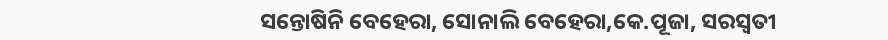ସନ୍ତୋଷିନି ବେହେରା, ସୋନାଲି ବେହେରା,କେ.ପୂଜା, ସରସ୍ଵତୀ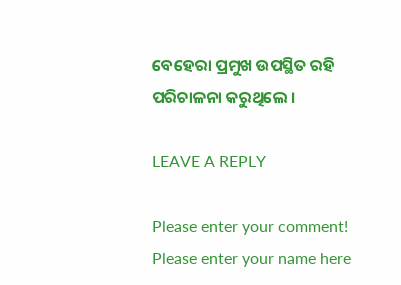ବେହେରା ପ୍ରମୁଖ ଉପସ୍ଥିତ ରହି ପରିଚାଳନା କରୁଥିଲେ ।

LEAVE A REPLY

Please enter your comment!
Please enter your name here